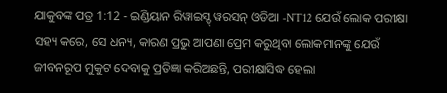ଯାକୁବଙ୍କ ପତ୍ର 1:12 - ଇଣ୍ଡିୟାନ ରିୱାଇସ୍ଡ୍ ୱରସନ୍ ଓଡିଆ -NT12 ଯେଉଁ ଲୋକ ପରୀକ୍ଷା ସହ୍ୟ କରେ, ସେ ଧନ୍ୟ, କାରଣ ପ୍ରଭୁ ଆପଣା ପ୍ରେମ କରୁଥିବା ଲୋକମାନଙ୍କୁ ଯେଉଁ ଜୀବନରୂପ ମୁକୁଟ ଦେବାକୁ ପ୍ରତିଜ୍ଞା କରିଅଛନ୍ତି, ପରୀକ୍ଷାସିଦ୍ଧ ହେଲା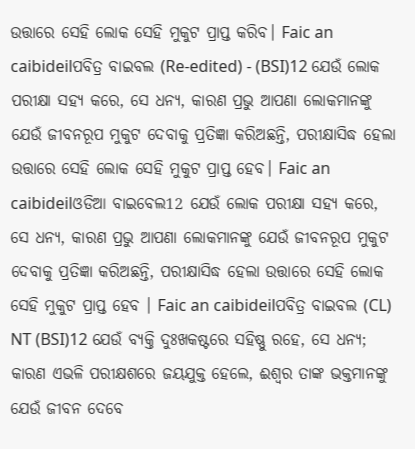ଉତ୍ତାରେ ସେହି ଲୋକ ସେହି ମୁକୁଟ ପ୍ରାପ୍ତ କରିବ। Faic an caibideilପବିତ୍ର ବାଇବଲ (Re-edited) - (BSI)12 ଯେଉଁ ଲୋକ ପରୀକ୍ଷା ସହ୍ୟ କରେ, ସେ ଧନ୍ୟ, କାରଣ ପ୍ରଭୁ ଆପଣା ଲୋକମାନଙ୍କୁ ଯେଉଁ ଜୀବନରୂପ ମୁକୁଟ ଦେବାକୁ ପ୍ରତିଜ୍ଞା କରିଅଛନ୍ତି, ପରୀକ୍ଷାସିଦ୍ଧ ହେଲା ଉତ୍ତାରେ ସେହି ଲୋକ ସେହି ମୁକୁଟ ପ୍ରାପ୍ତ ହେବ। Faic an caibideilଓଡିଆ ବାଇବେଲ12 ଯେଉଁ ଲୋକ ପରୀକ୍ଷା ସହ୍ୟ କରେ, ସେ ଧନ୍ୟ, କାରଣ ପ୍ରଭୁ ଆପଣା ଲୋକମାନଙ୍କୁ ଯେଉଁ ଜୀବନରୂପ ମୁକୁଟ ଦେବାକୁ ପ୍ରତିଜ୍ଞା କରିଅଛନ୍ତି, ପରୀକ୍ଷାସିଦ୍ଧ ହେଲା ଉତ୍ତାରେ ସେହି ଲୋକ ସେହି ମୁକୁଟ ପ୍ରାପ୍ତ ହେବ । Faic an caibideilପବିତ୍ର ବାଇବଲ (CL) NT (BSI)12 ଯେଉଁ ବ୍ୟକ୍ତି ଦୁଃଖକଷ୍ଟରେ ସହିଷ୍ଣୁ ରହେ, ସେ ଧନ୍ୟ; କାରଣ ଏଭଳି ପରୀକ୍ଷଶରେ ଜୟଯୁକ୍ତ ହେଲେ, ଈଶ୍ୱର ତାଙ୍କ ଭକ୍ତମାନଙ୍କୁ ଯେଉଁ ଜୀବନ ଦେବେ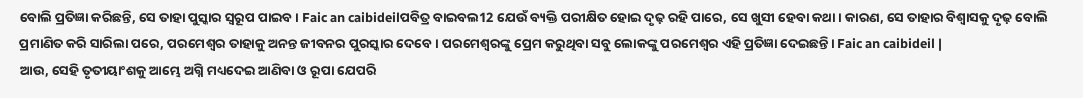ବୋଲି ପ୍ରତିଜ୍ଞା କରିଛନ୍ତି, ସେ ତାହା ପୁସ୍କାର ସ୍ୱରୂପ ପାଇବ। Faic an caibideilପବିତ୍ର ବାଇବଲ12 ଯେଉଁ ବ୍ୟକ୍ତି ପରୀକ୍ଷିତ ହୋଇ ଦୃଢ଼ ରହି ପାରେ, ସେ ଖୁସୀ ହେବା କଥା। କାରଣ, ସେ ତାହାର ବିଶ୍ୱାସକୁ ଦୃଢ଼ ବୋଲି ପ୍ରମାଣିତ କରି ସାରିଲା ପରେ, ପରମେଶ୍ୱର ତାହାକୁ ଅନନ୍ତ ଜୀବନର ପୁରସ୍କାର ଦେବେ। ପରମେଶ୍ୱରଙ୍କୁ ପ୍ରେମ କରୁଥିବା ସବୁ ଲୋକଙ୍କୁ ପରମେଶ୍ୱର ଏହି ପ୍ରତିଜ୍ଞା ଦେଇଛନ୍ତି। Faic an caibideil |
ଆଉ, ସେହି ତୃତୀୟାଂଶକୁ ଆମ୍ଭେ ଅଗ୍ନି ମଧ୍ୟଦେଇ ଆଣିବା ଓ ରୂପା ଯେପରି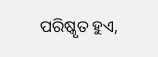ପରିଷ୍କୃତ ହୁଏ,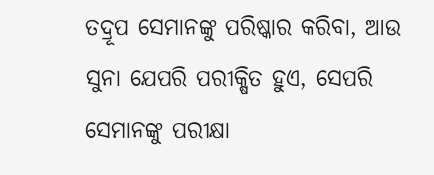ତଦ୍ରୂପ ସେମାନଙ୍କୁ ପରିଷ୍କାର କରିବା, ଆଉ ସୁନା ଯେପରି ପରୀକ୍ଷିତ ହୁଏ, ସେପରି ସେମାନଙ୍କୁ ପରୀକ୍ଷା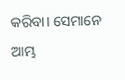କରିବା। ସେମାନେ ଆମ୍ଭ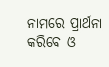ନାମରେ ପ୍ରାର୍ଥନା କରିବେ ଓ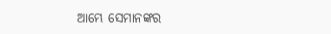ଆମ୍ଭେ ସେମାନଙ୍କର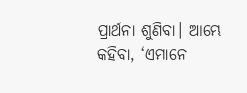ପ୍ରାର୍ଥନା ଶୁଣିବା। ଆମ୍ଭେ କହିବା, ‘ଏମାନେ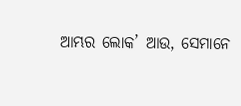ଆମ୍ଭର ଲୋକ’ ଆଉ, ସେମାନେ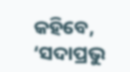କହିବେ, ‘ସଦାପ୍ରଭୁ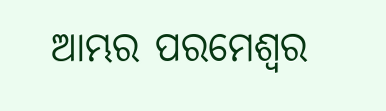ଆମ୍ଭର ପରମେଶ୍ୱର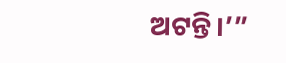ଅଟନ୍ତି।’”